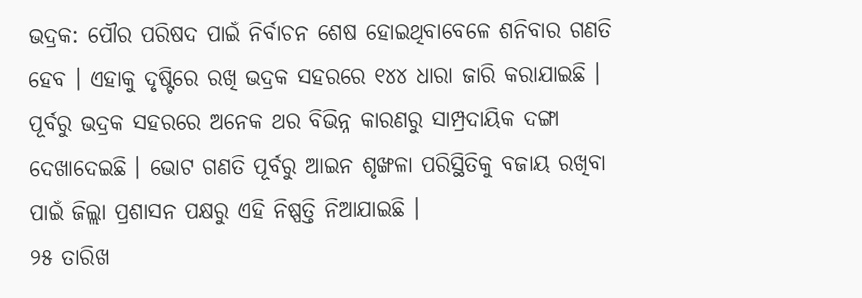ଭଦ୍ରକ: ପୌର ପରିଷଦ ପାଇଁ ନିର୍ବାଚନ ଶେଷ ହୋଇଥିବାବେଳେ ଶନିବାର ଗଣତି ହେବ । ଏହାକୁ ଦୃଷ୍ଟିରେ ରଖି ଭଦ୍ରକ ସହରରେ ୧୪୪ ଧାରା ଜାରି କରାଯାଇଛି । ପୂର୍ବରୁ ଭଦ୍ରକ ସହରରେ ଅନେକ ଥର ବିଭିନ୍ନ କାରଣରୁ ସାମ୍ପ୍ରଦାୟିକ ଦଙ୍ଗା ଦେଖାଦେଇଛି । ଭୋଟ ଗଣତି ପୂର୍ବରୁ ଆଇନ ଶୃଙ୍ଖଳା ପରିସ୍ଥିତିକୁ ବଜାୟ ରଖିବା ପାଇଁ ଜିଲ୍ଲା ପ୍ରଶାସନ ପକ୍ଷରୁ ଏହି ନିଷ୍ପତ୍ତି ନିଆଯାଇଛି ।
୨୫ ତାରିଖ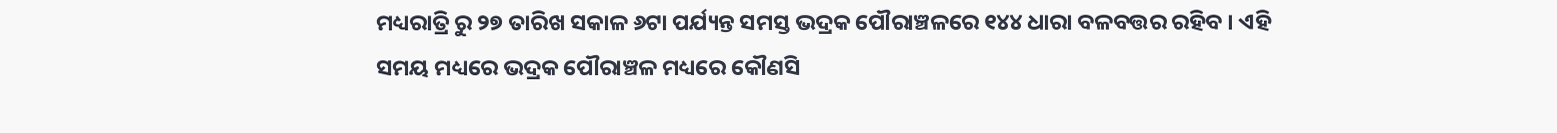ମଧ୍ୟରାତ୍ରି ରୁ ୨୭ ତାରିଖ ସକାଳ ୬ଟା ପର୍ଯ୍ୟନ୍ତ ସମସ୍ତ ଭଦ୍ରକ ପୌରାଞ୍ଚଳରେ ୧୪୪ ଧାରା ବଳବତ୍ତର ରହିବ । ଏହି ସମୟ ମଧ୍ୟରେ ଭଦ୍ରକ ପୌରାଞ୍ଚଳ ମଧ୍ୟରେ କୌଣସି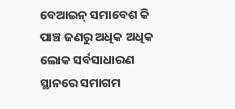ବେଆଇନ୍ ସମାବେଶ କି ପାଞ୍ଚ ଜଣରୁ ଅଧିକ ଅଧିକ ଲୋକ ସର୍ବସାଧାରଣ ସ୍ଥାନରେ ସମାଗମ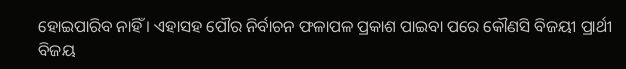ହୋଇପାରିବ ନାହିଁ । ଏହାସହ ପୌର ନିର୍ବାଚନ ଫଳାପଳ ପ୍ରକାଶ ପାଇବା ପରେ କୌଣସି ବିଜୟୀ ପ୍ରାର୍ଥୀ ବିଜୟ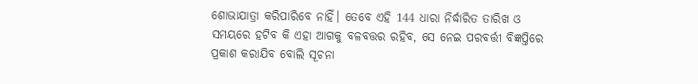ଶୋଭାଯାତ୍ରା କରିପାରିବେ ନାହିଁ। ତେବେ ଏହି 144 ଧାରା ନିର୍ଦ୍ଧାରିତ ତାରିଖ ଓ ସମୟରେ ହଟିବ କି ଏହା ଆଗକୁ ବଳବତ୍ତର ରହିବ, ସେ ନେଇ ପରବର୍ତ୍ତୀ ବିଜ୍ଞପ୍ତିରେ ପ୍ରକାଶ କରାଯିବ ବୋଲି ସୂଚନା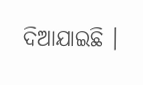ଦିଆଯାଇଛି ।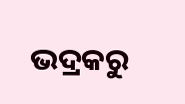ଭଦ୍ରକରୁ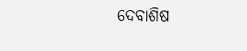ଦେବାଶିଷ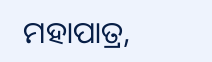ମହାପାତ୍ର,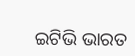ଇଟିଭି ଭାରତ